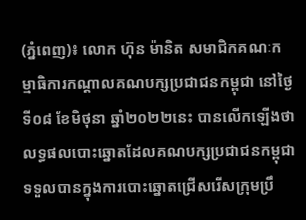(ភ្នំពេញ)៖ លោក ហ៊ុន ម៉ានិត សមាជិកគណៈកម្មាធិការកណ្ដាលគណបក្សប្រជាជនកម្ពុជា នៅថ្ងៃទី០៨ ខែមិថុនា ឆ្នាំ២០២២នេះ បានលើកឡើងថា លទ្ធផលបោះឆ្នោតដែលគណបក្សប្រជាជនកម្ពុជា ទទួលបានក្នុងការបោះឆ្នោតជ្រើសរើសក្រុមប្រឹ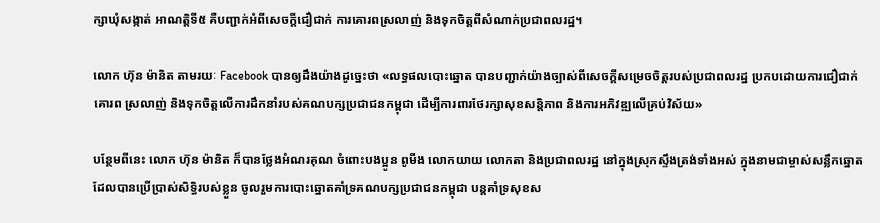ក្សាឃុំសង្កាត់ អាណត្តិទី៥ គឺបញ្ជាក់អំពីសេចក្ដីជឿជាក់ ការគោរពស្រលាញ់ និងទុកចិត្តពីសំណាក់ប្រជាពលរដ្ឋ។

លោក ហ៊ុន ម៉ានិត តាមរយៈ Facebook បានឲ្យដឹងយ៉ាងដូច្នេះថា «លទ្ធផលបោះឆ្នោត បានបញ្ជាក់យ៉ាងច្បាស់ពីសេចក្តីសម្រេចចិត្តរបស់ប្រជាពលរដ្ឋ ប្រកបដោយការជឿជាក់ គោរព ស្រលាញ់ និងទុកចិត្តលើការដឹកនាំរបស់គណបក្សប្រជាជនកម្ពុជា ដេីម្បីការពារថែរក្សាសុខសន្តិភាព និងការអភិវឌ្ឍលើគ្រប់វិស័យ»

បន្ថែមពីនេះ លោក ហ៊ុន ម៉ានិត ក៏បានថ្លែងអំណរគុណ ចំពោះបងប្អូន ពូមីង លោកយាយ លោកតា និងប្រជាពលរដ្ឋ នៅក្នុងស្រុកស្ទឹងត្រង់ទាំងអស់ ក្នុងនាមជាម្ចាស់សន្លឹកឆ្នោត ដែលបានប្រើប្រាស់សិទ្ធិរបស់ខ្លួន ចូលរួមការបោះឆ្នោតគាំទ្រគណបក្សប្រជាជនកម្ពុជា បន្តគាំទ្រសុខស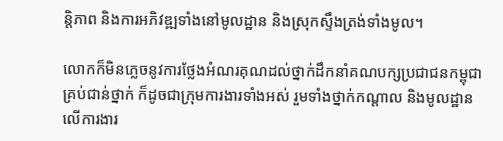ន្តិភាព និងការអភិវឌ្ឍទាំងនៅមូលដ្ឋាន និងស្រុកស្ទឹងត្រង់ទាំងមូល។

លោកក៏មិនភ្លេចនូវការថ្លែងអំណរគុណដល់ថ្នាក់ដឹកនាំគណបក្សប្រជាជនកម្ពុជាគ្រប់ជាន់ថ្នាក់ ក៏ដូចជាក្រុមការងារទាំងអស់ រួមទាំងថ្នាក់កណ្តាល និងមូលដ្ឋាន លើការងារ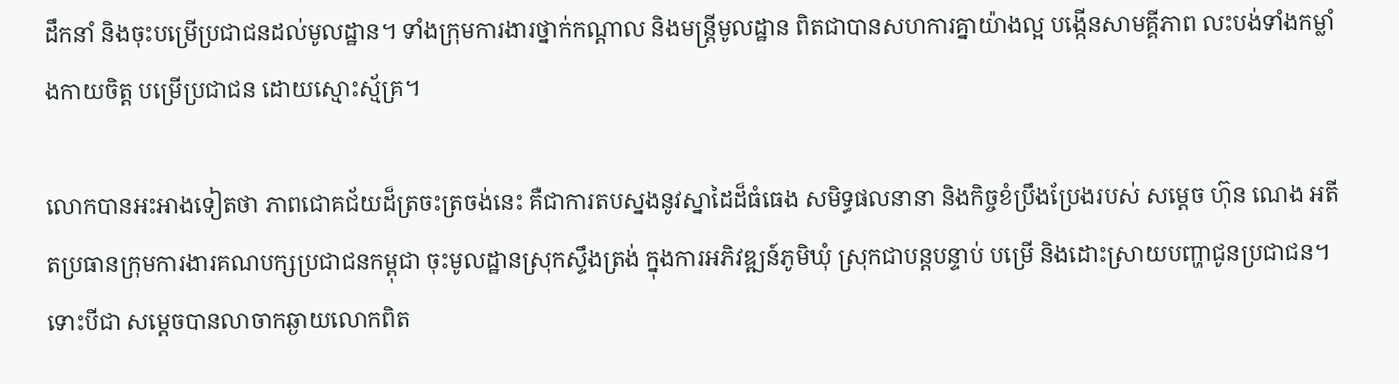ដឹកនាំ និងចុះបម្រេីប្រជាជនដល់មូលដ្ឋាន។ ទាំងក្រុមការងារថ្នាក់កណ្តាល និងមន្ត្រីមូលដ្ឋាន ពិតជាបានសហការគ្នាយ៉ាងល្អ បង្កើនសាមគ្គីភាព លះបង់ទាំងកម្លាំងកាយចិត្ត បម្រេីប្រជាជន ដោយស្មោះស្ម័គ្រ។

លោកបានអះអាងទៀតថា ភាពជោគជ័យដ៏ត្រចះត្រចង់នេះ គឺជាការតបស្នងនូវស្នាដៃដ៏ធំធេង សមិទ្ធផលនានា និងកិច្ចខំប្រឹងប្រែងរបស់ សម្ដេច ហ៊ុន ណេង អតីតប្រធានក្រុមការងារគណបក្សប្រជាជនកម្ពុជា ចុះមូលដ្ឋានស្រុកស្ទឹងត្រង់ ក្នុងការអភិវឌ្ឍន៍ភូមិឃុំ ស្រុកជាបន្តបន្ទាប់ បម្រើ និងដោះស្រាយបញ្ហាជូនប្រជាជន។ ទោះបីជា សម្ដេចបានលាចាកឆ្ងាយលោកពិត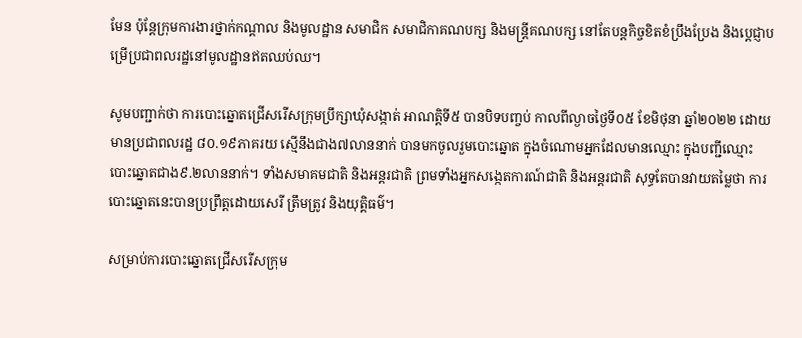មែន ប៉ុន្តែក្រុមការងារថ្នាក់កណ្តាល និងមូលដ្ឋាន សមាជិក សមាជិកាគណបក្ស និងមន្ត្រីគណបក្ស នៅតែបន្តកិច្ចខិតខំប្រឹងប្រែង និងបេ្តជ្ញាបម្រើប្រជាពលរដ្ឋនៅមូលដ្ឋានឥតឈប់ឈ។

សូមបញ្ជាក់ថា ការបោះឆ្នោតជ្រើសរើសក្រុមប្រឹក្សាឃុំសង្កាត់ អាណត្តិទី៥ បានបិទបញ្ចប់ កាលពីល្ងាចថ្ងៃទី០៥ ខែមិថុនា ឆ្នាំ២០២២ ដោយមានប្រជាពលរដ្ឋ ៨០.១៩ភាគរយ ស្មើនឹងជាង៧លាននាក់ បានមកចូលរួមបោះឆ្នោត ក្នុងចំណោមអ្នកដែលមានឈ្មោះ ក្នុងបញ្ជីឈ្មោះបោះឆ្នោតជាង៩.២លាននាក់។ ទាំងសមាគមជាតិ និងអន្តរជាតិ ព្រមទាំងអ្នកសង្កេតការណ៍ជាតិ និងអន្តរជាតិ សុទ្ធតែបានវាយតម្លៃថា ការបោះឆ្នោតនេះបានប្រព្រឹត្តដោយសេរី ត្រឹមត្រូវ និងយុត្តិធម៌។

សម្រាប់ការបោះឆ្នោតជ្រើសរើសក្រុម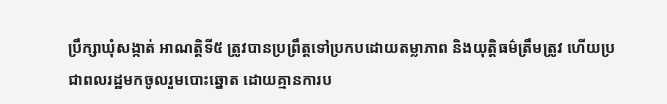ប្រឹក្សាឃុំសង្កាត់ អាណត្តិទី៥ ត្រូវបានប្រព្រឹត្តទៅប្រកបដោយតម្លាភាព និងយុត្តិធម៌ត្រឹមត្រូវ ហើយប្រជាពលរដ្ឋមកចូលរួមបោះឆ្នោត ដោយគ្មានការប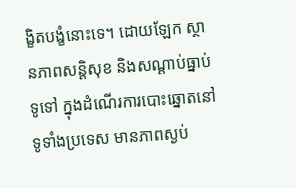ង្ខិតបង្ខំនោះទេ។ ដោយឡែក ស្ថានភាពសន្ដិសុខ និងសណ្ដាប់ធ្នាប់ទូទៅ ក្នុងដំណើរការបោះឆ្នោតនៅទូទាំងប្រទេស មានភាពស្ងប់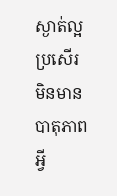ស្ងាត់ល្អប្រសើរ មិនមានបាតុភាពអ្វី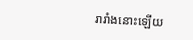រារាំងនោះឡើយ